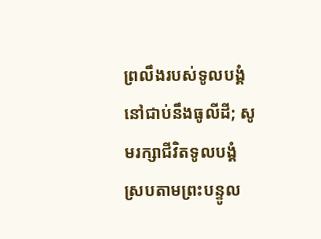ព្រលឹងរបស់ទូលបង្គំនៅជាប់នឹងធូលីដី; សូមរក្សាជីវិតទូលបង្គំ ស្របតាមព្រះបន្ទូល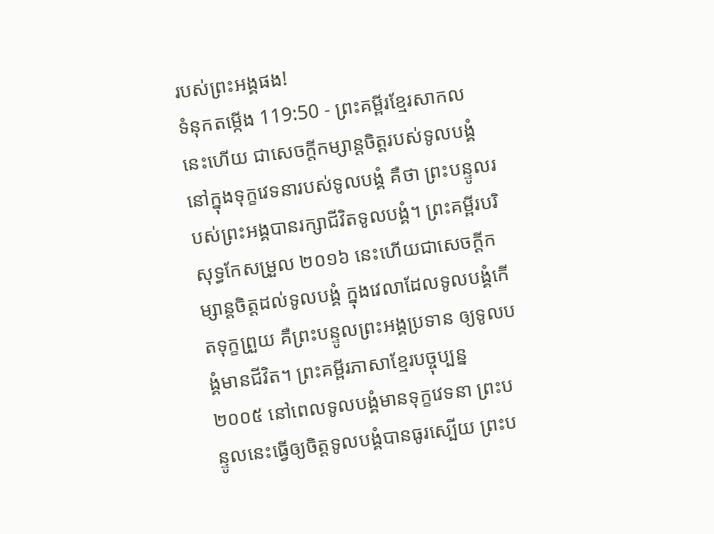របស់ព្រះអង្គផង!
ទំនុកតម្កើង 119:50 - ព្រះគម្ពីរខ្មែរសាកល នេះហើយ ជាសេចក្ដីកម្សាន្តចិត្តរបស់ទូលបង្គំនៅក្នុងទុក្ខវេទនារបស់ទូលបង្គំ គឺថា ព្រះបន្ទូលរបស់ព្រះអង្គបានរក្សាជីវិតទូលបង្គំ។ ព្រះគម្ពីរបរិសុទ្ធកែសម្រួល ២០១៦ នេះហើយជាសេចក្ដីកម្សាន្តចិត្តដល់ទូលបង្គំ ក្នុងវេលាដែលទូលបង្គំកើតទុក្ខព្រួយ គឺព្រះបន្ទូលព្រះអង្គប្រទាន ឲ្យទូលបង្គំមានជីវិត។ ព្រះគម្ពីរភាសាខ្មែរបច្ចុប្បន្ន ២០០៥ នៅពេលទូលបង្គំមានទុក្ខវេទនា ព្រះបន្ទូលនេះធ្វើឲ្យចិត្តទូលបង្គំបានធូរស្បើយ ព្រះប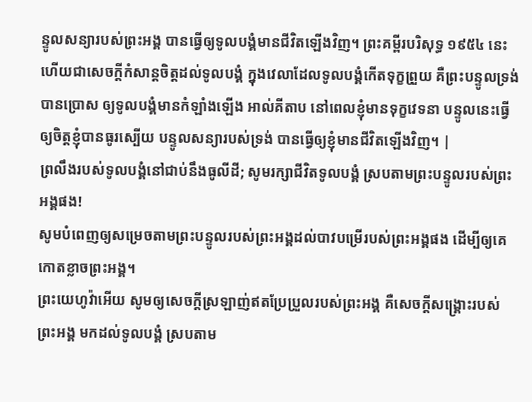ន្ទូលសន្យារបស់ព្រះអង្គ បានធ្វើឲ្យទូលបង្គំមានជីវិតឡើងវិញ។ ព្រះគម្ពីរបរិសុទ្ធ ១៩៥៤ នេះហើយជាសេចក្ដីកំសាន្តចិត្តដល់ទូលបង្គំ ក្នុងវេលាដែលទូលបង្គំកើតទុក្ខព្រួយ គឺព្រះបន្ទូលទ្រង់បានប្រោស ឲ្យទូលបង្គំមានកំឡាំងឡើង អាល់គីតាប នៅពេលខ្ញុំមានទុក្ខវេទនា បន្ទូលនេះធ្វើឲ្យចិត្តខ្ញុំបានធូរស្បើយ បន្ទូលសន្យារបស់ទ្រង់ បានធ្វើឲ្យខ្ញុំមានជីវិតឡើងវិញ។ |
ព្រលឹងរបស់ទូលបង្គំនៅជាប់នឹងធូលីដី; សូមរក្សាជីវិតទូលបង្គំ ស្របតាមព្រះបន្ទូលរបស់ព្រះអង្គផង!
សូមបំពេញឲ្យសម្រេចតាមព្រះបន្ទូលរបស់ព្រះអង្គដល់បាវបម្រើរបស់ព្រះអង្គផង ដើម្បីឲ្យគេកោតខ្លាចព្រះអង្គ។
ព្រះយេហូវ៉ាអើយ សូមឲ្យសេចក្ដីស្រឡាញ់ឥតប្រែប្រួលរបស់ព្រះអង្គ គឺសេចក្ដីសង្គ្រោះរបស់ព្រះអង្គ មកដល់ទូលបង្គំ ស្របតាម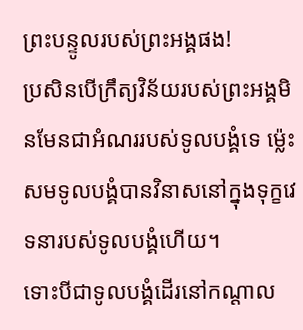ព្រះបន្ទូលរបស់ព្រះអង្គផង!
ប្រសិនបើក្រឹត្យវិន័យរបស់ព្រះអង្គមិនមែនជាអំណររបស់ទូលបង្គំទេ ម្ល៉េះសមទូលបង្គំបានវិនាសនៅក្នុងទុក្ខវេទនារបស់ទូលបង្គំហើយ។
ទោះបីជាទូលបង្គំដើរនៅកណ្ដាល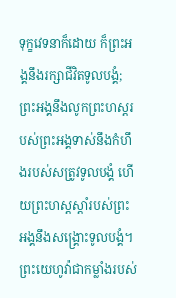ទុក្ខវេទនាក៏ដោយ ក៏ព្រះអង្គនឹងរក្សាជីវិតទូលបង្គំ; ព្រះអង្គនឹងលូកព្រះហស្តរបស់ព្រះអង្គទាស់នឹងកំហឹងរបស់សត្រូវទូលបង្គំ ហើយព្រះហស្តស្ដាំរបស់ព្រះអង្គនឹងសង្គ្រោះទូលបង្គំ។
ព្រះយេហូវ៉ាជាកម្លាំងរបស់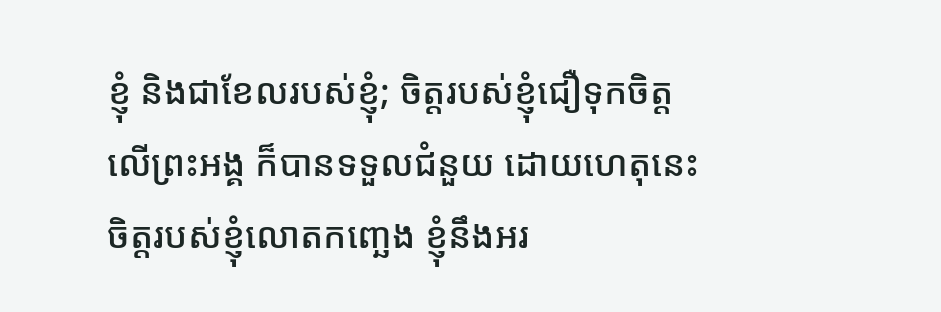ខ្ញុំ និងជាខែលរបស់ខ្ញុំ; ចិត្តរបស់ខ្ញុំជឿទុកចិត្តលើព្រះអង្គ ក៏បានទទួលជំនួយ ដោយហេតុនេះ ចិត្តរបស់ខ្ញុំលោតកញ្ឆេង ខ្ញុំនឹងអរ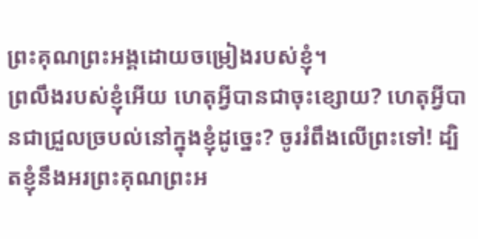ព្រះគុណព្រះអង្គដោយចម្រៀងរបស់ខ្ញុំ។
ព្រលឹងរបស់ខ្ញុំអើយ ហេតុអ្វីបានជាចុះខ្សោយ? ហេតុអ្វីបានជាជ្រួលច្របល់នៅក្នុងខ្ញុំដូច្នេះ? ចូររំពឹងលើព្រះទៅ! ដ្បិតខ្ញុំនឹងអរព្រះគុណព្រះអ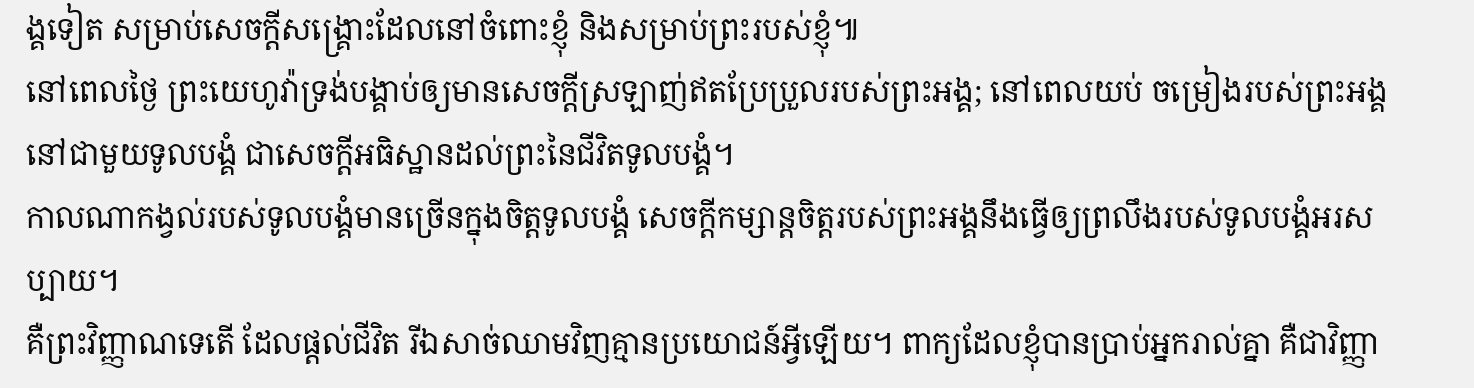ង្គទៀត សម្រាប់សេចក្ដីសង្គ្រោះដែលនៅចំពោះខ្ញុំ និងសម្រាប់ព្រះរបស់ខ្ញុំ៕
នៅពេលថ្ងៃ ព្រះយេហូវ៉ាទ្រង់បង្គាប់ឲ្យមានសេចក្ដីស្រឡាញ់ឥតប្រែប្រួលរបស់ព្រះអង្គ; នៅពេលយប់ ចម្រៀងរបស់ព្រះអង្គនៅជាមួយទូលបង្គំ ជាសេចក្ដីអធិស្ឋានដល់ព្រះនៃជីវិតទូលបង្គំ។
កាលណាកង្វល់របស់ទូលបង្គំមានច្រើនក្នុងចិត្តទូលបង្គំ សេចក្ដីកម្សាន្តចិត្តរបស់ព្រះអង្គនឹងធ្វើឲ្យព្រលឹងរបស់ទូលបង្គំអរសប្បាយ។
គឺព្រះវិញ្ញាណទេតើ ដែលផ្ដល់ជីវិត រីឯសាច់ឈាមវិញគ្មានប្រយោជន៍អ្វីឡើយ។ ពាក្យដែលខ្ញុំបានប្រាប់អ្នករាល់គ្នា គឺជាវិញ្ញា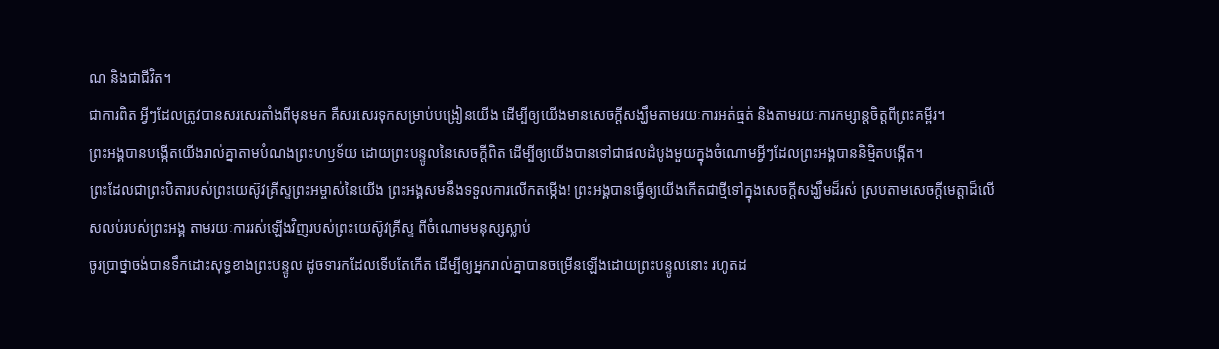ណ និងជាជីវិត។
ជាការពិត អ្វីៗដែលត្រូវបានសរសេរតាំងពីមុនមក គឺសរសេរទុកសម្រាប់បង្រៀនយើង ដើម្បីឲ្យយើងមានសេចក្ដីសង្ឃឹមតាមរយៈការអត់ធ្មត់ និងតាមរយៈការកម្សាន្តចិត្តពីព្រះគម្ពីរ។
ព្រះអង្គបានបង្កើតយើងរាល់គ្នាតាមបំណងព្រះហឫទ័យ ដោយព្រះបន្ទូលនៃសេចក្ដីពិត ដើម្បីឲ្យយើងបានទៅជាផលដំបូងមួយក្នុងចំណោមអ្វីៗដែលព្រះអង្គបាននិម្មិតបង្កើត។
ព្រះដែលជាព្រះបិតារបស់ព្រះយេស៊ូវគ្រីស្ទព្រះអម្ចាស់នៃយើង ព្រះអង្គសមនឹងទទួលការលើកតម្កើង! ព្រះអង្គបានធ្វើឲ្យយើងកើតជាថ្មីទៅក្នុងសេចក្ដីសង្ឃឹមដ៏រស់ ស្របតាមសេចក្ដីមេត្តាដ៏លើសលប់របស់ព្រះអង្គ តាមរយៈការរស់ឡើងវិញរបស់ព្រះយេស៊ូវគ្រីស្ទ ពីចំណោមមនុស្សស្លាប់
ចូរប្រាថ្នាចង់បានទឹកដោះសុទ្ធខាងព្រះបន្ទូល ដូចទារកដែលទើបតែកើត ដើម្បីឲ្យអ្នករាល់គ្នាបានចម្រើនឡើងដោយព្រះបន្ទូលនោះ រហូតដ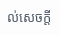ល់សេចក្ដី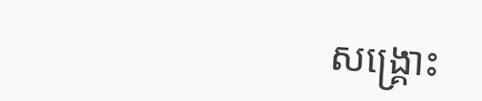សង្គ្រោះ